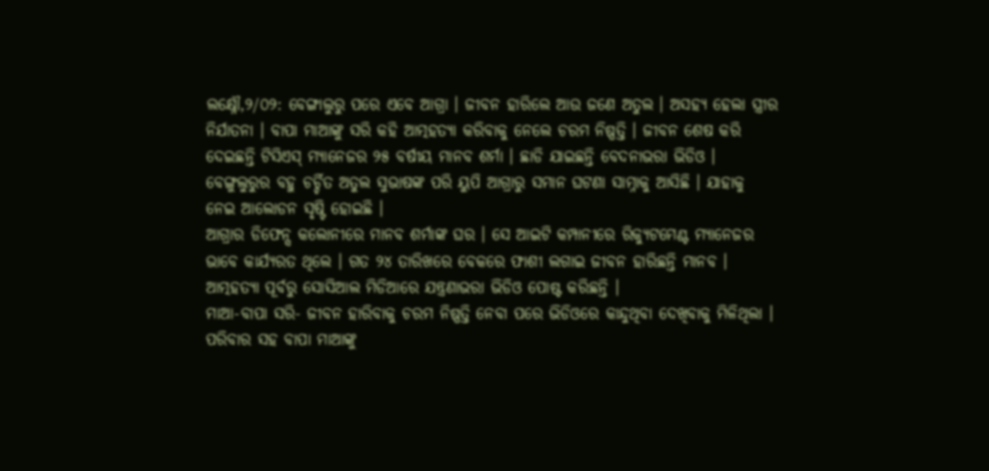ଲକ୍ଷ୍ନୌ,୨/୦୨: ବେଙ୍ଗାଲୁରୁ ପରେ ଏବେ ଆଗ୍ରା । ଜୀବନ ହାରିଲେ ଆଉ ଜଣେ ଅତୁଲ । ଅସହ୍ୟ ହେଲା ସ୍ତ୍ରୀର ନିର୍ଯାତନା । ବାପା ମାଆଙ୍କୁ ସରି କହି ଆତ୍ମହତ୍ୟା କରିବାକୁ ନେଲେ ଚରମ ନିଷ୍ପତ୍ତି । ଜୀବନ ଶେଷ କରି ଦେଇଛନ୍ତି ଟିସିଏସ୍ ମ୍ୟାନେଜର ୨୫ ବର୍ଷୀୟ ମାନବ ଶର୍ମା । ଛାଡି ଯାଇଛନ୍ତି ବେଦନାଭରା ଭିଡିଓ । ବେଙ୍ଗୁଲୁରୁର ବହୁ ଚର୍ଚ୍ଚିତ ଅତୁଲ ସୁଭାଷଙ୍କ ପରି ୟୁପି ଆଗ୍ରାରୁ ସମାନ ଘଟଣା ସାମ୍ନାକୁ ଆସିଛି । ଯାହାକୁ ନେଇ ଆଲୋଡନ ସୃଷ୍ଟି ହୋଇଛି ।
ଆଗ୍ରାର ଡିଫେନ୍ସ କଲୋନୀରେ ମାନବ ଶର୍ମାଙ୍କ ଘର । ସେ ଆଇଟି କମ୍ପାନୀରେ ରିକ୍ୟୁଟମେଣ୍ଟ ମ୍ୟାନେଜର ଭାବେ କାର୍ଯ୍ୟରତ ଥିଲେ । ଗତ ୨୪ ତାରିଖରେ ବେକରେ ଫାଶୀ ଲଗାଇ ଜୀବନ ହାରିଛନ୍ତି ମାନବ । ଆତ୍ମହତ୍ୟା ପୂର୍ବରୁ ସୋସିଆଲ ମିଡିଆରେ ଯନ୍ତ୍ରଣାଭରା ଭିଡିଓ ପୋଷ୍ଟ କରିଛନ୍ତି ।
ମାଆ-ବାପା ସରି- ଜୀବନ ହାରିବାକୁ ଚରମ ନିଷ୍ପତ୍ତି ନେବା ପରେ ଭିଡିଓରେ କାନ୍ଦୁଥିବା ଦେଖିବାକୁ ମିଳିଥିଲା । ପରିବାର ସହ ବାପା ମାଆଙ୍କୁ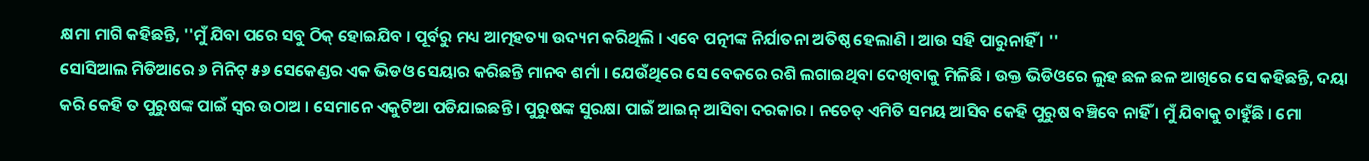କ୍ଷମା ମାଗି କହିଛନ୍ତି, ''ମୁଁ ଯିବା ପରେ ସବୁ ଠିକ୍ ହୋଇଯିବ । ପୂର୍ବରୁ ମଧ୍ୟ ଆତ୍ମହତ୍ୟା ଉଦ୍ୟମ କରିଥିଲି । ଏବେ ପତ୍ନୀଙ୍କ ନିର୍ଯାତନା ଅତିଷ୍ଠ ହେଲାଣି । ଆଉ ସହି ପାରୁନାହିଁ । ''
ସୋସିଆଲ ମିଡିଆରେ ୬ ମିନିଟ୍ ୫୬ ସେକେଣ୍ଡର ଏକ ଭିଡଓ ସେୟାର କରିଛନ୍ତି ମାନବ ଶର୍ମା । ଯେଉଁଥିରେ ସେ ବେକରେ ରଶି ଲଗାଇଥିବା ଦେଖିବାକୁ ମିଳିଛି । ଉକ୍ତ ଭିଡିଓରେ ଲୁହ ଛଳ ଛଳ ଆଖିରେ ସେ କହିଛନ୍ତି, ଦୟା କରି କେହି ତ ପୁରୁଷଙ୍କ ପାଇଁ ସ୍ବର ଉଠାଅ । ସେମାନେ ଏକୁଟିଆ ପଡିଯାଇଛନ୍ତି । ପୁରୁଷଙ୍କ ସୁରକ୍ଷା ପାଇଁ ଆଇନ୍ ଆସିବା ଦରକାର । ନଚେତ୍ ଏମିତି ସମୟ ଆସିବ କେହି ପୁରୁଷ ବଞ୍ଚିବେ ନାହିଁ । ମୁଁ ଯିବାକୁ ଚାହୁଁଛି । ମୋ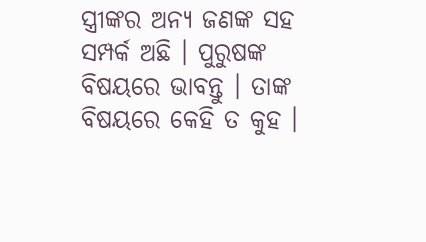ସ୍ତ୍ରୀଙ୍କର ଅନ୍ୟ ଜଣଙ୍କ ସହ ସମ୍ପର୍କ ଅଛି । ପୁରୁଷଙ୍କ ବିଷୟରେ ଭାବନ୍ତୁ । ତାଙ୍କ ବିଷୟରେ କେହି ତ କୁହ ।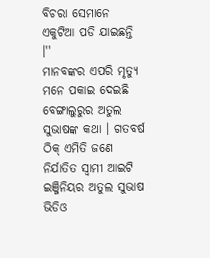ବିଚରା ସେମାନେ ଏକୁଟିଆ ପଡି ଯାଇଛନ୍ତି ।''
ମାନବଙ୍କର ଏପରି ମୃତ୍ୟୁ ମନେ ପକାଇ ଦେଇଛି ବେଙ୍ଗାଲୁରୁର ଅତୁଲ ସୁଭାଷଙ୍କ କଥା । ଗତବର୍ଷ ଠିକ୍ ଏମିତି ଜଣେ ନିର୍ଯାତିତ ସ୍ବାମୀ ଆଇଟି ଇଞ୍ଜିନିୟର ଅତୁଲ ସୁଭାଷ ଭିଡିଓ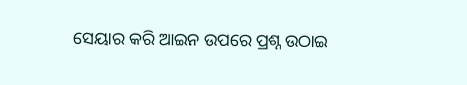ସେୟାର କରି ଆଇନ ଉପରେ ପ୍ରଶ୍ନ ଉଠାଇ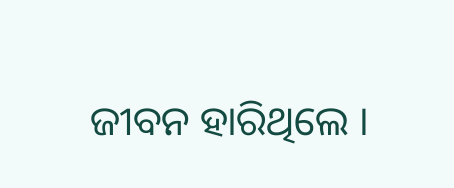ଜୀବନ ହାରିଥିଲେ ।